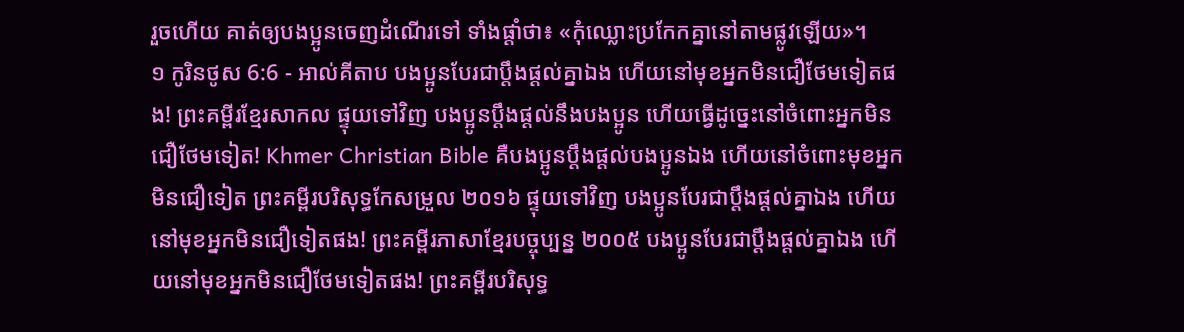រួចហើយ គាត់ឲ្យបងប្អូនចេញដំណើរទៅ ទាំងផ្តាំថា៖ «កុំឈ្លោះប្រកែកគ្នានៅតាមផ្លូវឡើយ»។
១ កូរិនថូស 6:6 - អាល់គីតាប បងប្អូនបែរជាប្ដឹងផ្ដល់គ្នាឯង ហើយនៅមុខអ្នកមិនជឿថែមទៀតផង! ព្រះគម្ពីរខ្មែរសាកល ផ្ទុយទៅវិញ បងប្អូនប្ដឹងផ្ដល់នឹងបងប្អូន ហើយធ្វើដូច្នេះនៅចំពោះអ្នកមិនជឿថែមទៀត! Khmer Christian Bible គឺបងប្អូនប្ដឹងផ្ដល់បងប្អូនឯង ហើយនៅចំពោះមុខអ្នកមិនជឿទៀត ព្រះគម្ពីរបរិសុទ្ធកែសម្រួល ២០១៦ ផ្ទុយទៅវិញ បងប្អូនបែរជាប្ដឹងផ្ដល់គ្នាឯង ហើយនៅមុខអ្នកមិនជឿទៀតផង! ព្រះគម្ពីរភាសាខ្មែរបច្ចុប្បន្ន ២០០៥ បងប្អូនបែរជាប្ដឹងផ្ដល់គ្នាឯង ហើយនៅមុខអ្នកមិនជឿថែមទៀតផង! ព្រះគម្ពីរបរិសុទ្ធ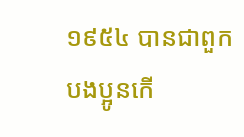១៩៥៤ បានជាពួកបងប្អូនកើ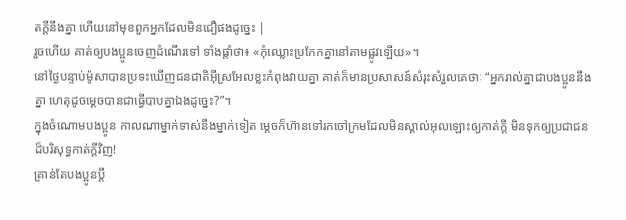តក្តីនឹងគ្នា ហើយនៅមុខពួកអ្នកដែលមិនជឿផងដូច្នេះ |
រួចហើយ គាត់ឲ្យបងប្អូនចេញដំណើរទៅ ទាំងផ្តាំថា៖ «កុំឈ្លោះប្រកែកគ្នានៅតាមផ្លូវឡើយ»។
នៅថ្ងៃបន្ទាប់ម៉ូសាបានប្រទះឃើញជនជាតិអ៊ីស្រអែលខ្លះកំពុងវាយគ្នា គាត់ក៏មានប្រសាសន៍សំរុះសំរួលគេថាៈ “អ្នករាល់គ្នាជាបងប្អូននឹងគ្នា ហេតុដូចម្ដេចបានជាធ្វើបាបគ្នាឯងដូច្នេះ?”។
ក្នុងចំណោមបងប្អូន កាលណាម្នាក់ទាស់នឹងម្នាក់ទៀត ម្ដេចក៏ហ៊ានទៅរកចៅក្រមដែលមិនស្គាល់អុលឡោះឲ្យកាត់ក្ដី មិនទុកឲ្យប្រជាជនដ៏បរិសុទ្ធកាត់ក្ដីវិញ!
គ្រាន់តែបងប្អូនប្ដឹ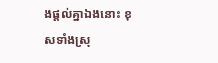ងផ្ដល់គ្នាឯងនោះ ខុសទាំងស្រុ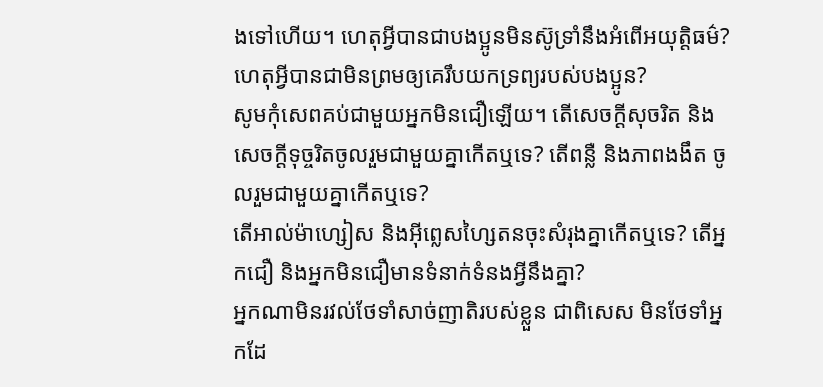ងទៅហើយ។ ហេតុអ្វីបានជាបងប្អូនមិនស៊ូទ្រាំនឹងអំពើអយុត្ដិធម៌? ហេតុអ្វីបានជាមិនព្រមឲ្យគេរឹបយកទ្រព្យរបស់បងប្អូន?
សូមកុំសេពគប់ជាមួយអ្នកមិនជឿឡើយ។ តើសេចក្ដីសុចរិត និងសេចក្ដីទុច្ចរិតចូលរួមជាមួយគ្នាកើតឬទេ? តើពន្លឺ និងភាពងងឹត ចូលរួមជាមួយគ្នាកើតឬទេ?
តើអាល់ម៉ាហ្សៀស និងអ៊ីព្លេសហ្សៃតនចុះសំរុងគ្នាកើតឬទេ? តើអ្នកជឿ និងអ្នកមិនជឿមានទំនាក់ទំនងអ្វីនឹងគ្នា?
អ្នកណាមិនរវល់ថែទាំសាច់ញាតិរបស់ខ្លួន ជាពិសេស មិនថែទាំអ្នកដែ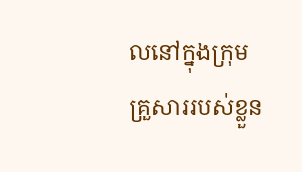លនៅក្នុងក្រុមគ្រួសាររបស់ខ្លួន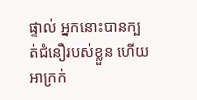ផ្ទាល់ អ្នកនោះបានក្បត់ជំនឿរបស់ខ្លួន ហើយអាក្រក់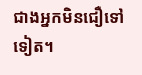ជាងអ្នកមិនជឿទៅទៀត។